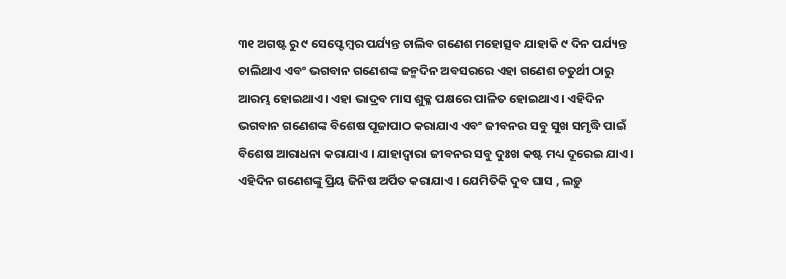୩୧ ଅଗଷ୍ଟ ରୁ ୯ ସେପ୍ଟେମ୍ବର ପର୍ଯ୍ୟନ୍ତ ଚାଲିବ ଗଣେଶ ମହୋତ୍ସବ ଯାହାକି ୯ ଦିନ ପର୍ଯ୍ୟନ୍ତ ଚାଲିଥାଏ ଏବଂ ଭଗବାନ ଗଣେଶଙ୍କ ଜନ୍ମଦିନ ଅବସରରେ ଏହା ଗଣେଶ ଚତୁର୍ଥୀ ଠାରୁ ଆରମ୍ଭ ହୋଇଥାଏ । ଏହା ଭାଦ୍ରବ ମାସ ଶୁକ୍ଳ ପକ୍ଷରେ ପାଳିତ ହୋଇଥାଏ । ଏହିଦିନ ଭଗବାନ ଗଣେଶଙ୍କ ବିଶେଷ ପୂଜାପାଠ କରାଯାଏ ଏବଂ ଜୀବନର ସବୁ ସୁଖ ସମୃଦ୍ଧି ପାଇଁ ବିଶେଷ ଆରାଧନା କରାଯାଏ । ଯାହାଦ୍ୱାରା ଜୀବନର ସବୁ ଦୁଃଖ କଷ୍ଟ ମଧ୍ୟ ଦୂରେଇ ଯାଏ । ଏହିଦିନ ଗଣେଶଙ୍କୁ ପ୍ରିୟ ଜିନିଷ ଅର୍ପିତ କରାଯାଏ । ଯେମିତିକି ଦୁବ ଘାସ , ଲଡ଼ୁ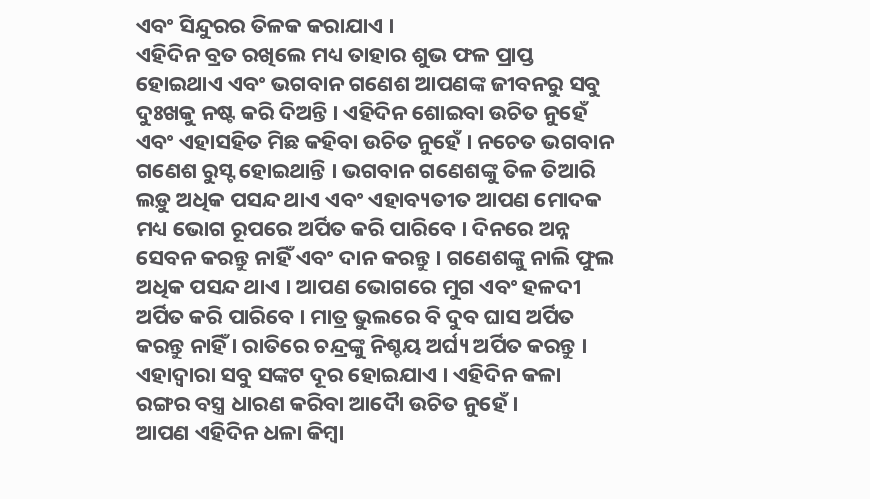ଏବଂ ସିନ୍ଦୁରର ତିଳକ କରାଯାଏ ।
ଏହିଦିନ ବ୍ରତ ରଖିଲେ ମଧ୍ୟ ତାହାର ଶୁଭ ଫଳ ପ୍ରାପ୍ତ ହୋଇଥାଏ ଏବଂ ଭଗବାନ ଗଣେଶ ଆପଣଙ୍କ ଜୀବନରୁ ସବୁ ଦୁଃଖକୁ ନଷ୍ଟ କରି ଦିଅନ୍ତି । ଏହିଦିନ ଶୋଇବା ଉଚିତ ନୁହେଁ ଏବଂ ଏହାସହିତ ମିଛ କହିବା ଉଚିତ ନୁହେଁ । ନଚେତ ଭଗବାନ ଗଣେଶ ରୁସ୍ଟ ହୋଇଥାନ୍ତି । ଭଗବାନ ଗଣେଶଙ୍କୁ ତିଳ ତିଆରି ଲଡ଼ୁ ଅଧିକ ପସନ୍ଦ ଥାଏ ଏବଂ ଏହାବ୍ୟତୀତ ଆପଣ ମୋଦକ ମଧ୍ୟ ଭୋଗ ରୂପରେ ଅର୍ପିତ କରି ପାରିବେ । ଦିନରେ ଅନ୍ନ ସେବନ କରନ୍ତୁ ନାହିଁ ଏବଂ ଦାନ କରନ୍ତୁ । ଗଣେଶଙ୍କୁ ନାଲି ଫୁଲ ଅଧିକ ପସନ୍ଦ ଥାଏ । ଆପଣ ଭୋଗରେ ମୁଗ ଏବଂ ହଳଦୀ ଅର୍ପିତ କରି ପାରିବେ । ମାତ୍ର ଭୁଲରେ ବି ଦୁବ ଘାସ ଅର୍ପିତ କରନ୍ତୁ ନାହିଁ । ରାତିରେ ଚନ୍ଦ୍ରଙ୍କୁ ନିଶ୍ଚୟ ଅର୍ଘ୍ୟ ଅର୍ପିତ କରନ୍ତୁ । ଏହାଦ୍ବାରା ସବୁ ସଙ୍କଟ ଦୂର ହୋଇଯାଏ । ଏହିଦିନ କଳା ରଙ୍ଗର ବସ୍ତ୍ର ଧାରଣ କରିବା ଆଦୋୖ ଉଚିତ ନୁହେଁ ।
ଆପଣ ଏହିଦିନ ଧଳା କିମ୍ବା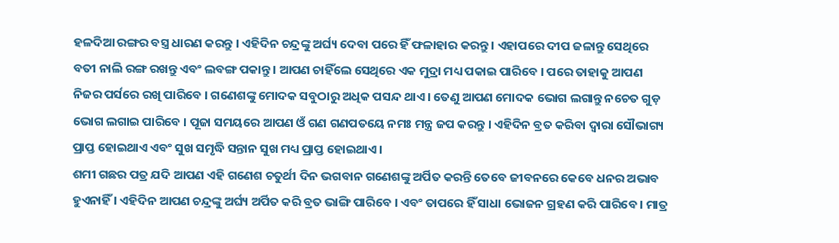ହଳଦିଆ ରଙ୍ଗର ବସ୍ତ୍ର ଧାରଣ କରନ୍ତୁ । ଏହିଦିନ ଚନ୍ଦ୍ରଙ୍କୁ ଅର୍ଘ୍ୟ ଦେବା ପରେ ହିଁ ଫଳାହାର କରନ୍ତୁ । ଏହାପରେ ଦୀପ ଜଳାନ୍ତୁ ସେଥିରେ ବତୀ ନାଲି ରଙ୍ଗ ରଖନ୍ତୁ ଏବଂ ଲବଙ୍ଗ ପକାନ୍ତୁ । ଆପଣ ଚାହିଁଲେ ସେଥିରେ ଏକ ମୁଦ୍ରା ମଧ୍ୟ ପକାଇ ପାରିବେ । ପରେ ତାହାକୁ ଆପଣ ନିଜର ପର୍ସରେ ରଖି ପାରିବେ । ଗଣେଶଙ୍କୁ ମୋଦକ ସବୁଠାରୁ ଅଧିକ ପସନ୍ଦ ଥାଏ । ତେଣୁ ଆପଣ ମୋଦକ ଭୋଗ ଲଗାନ୍ତୁ ନଚେତ ଗୁଡ଼ ଭୋଗ ଲଗାଇ ପାରିବେ । ପୂଜା ସମୟରେ ଆପଣ ଓଁ ଗଣ ଗଣପତୟେ ନମଃ ମନ୍ତ୍ର ଜପ କରନ୍ତୁ । ଏହିଦିନ ବ୍ରତ କରିବା ଦ୍ୱାରା ସୌଭାଗ୍ୟ ପ୍ରାପ୍ତ ହୋଇଥାଏ ଏବଂ ସୁଖ ସମୃଦ୍ଧି ସନ୍ତାନ ସୁଖ ମଧ୍ୟ ପ୍ରାପ୍ତ ହୋଇଥାଏ ।
ଶମୀ ଗଛର ପତ୍ର ଯଦି ଆପଣ ଏହି ଗଣେଶ ଚତୁର୍ଥୀ ଦିନ ଭଗବାନ ଗଣେଶଙ୍କୁ ଅର୍ପିତ କରନ୍ତି ତେବେ ଜୀବନରେ କେବେ ଧନର ଅଭାବ ହୁଏନାହିଁ । ଏହିଦିନ ଆପଣ ଚନ୍ଦ୍ରଙ୍କୁ ଅର୍ଘ୍ୟ ଅର୍ପିତ କରି ବ୍ରତ ଭାଙ୍ଗି ପାରିବେ । ଏବଂ ତାପରେ ହିଁ ସାଧା ଭୋଜନ ଗ୍ରହଣ କରି ପାରିବେ । ମାତ୍ର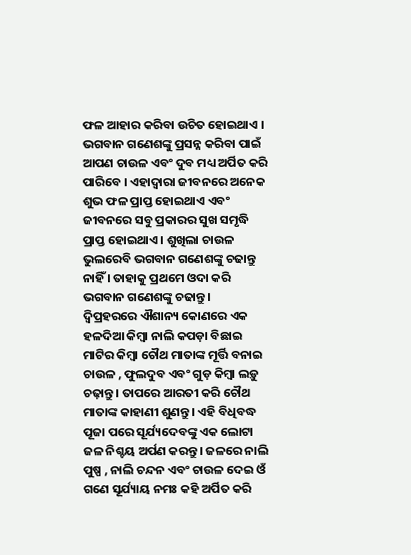ଫଳ ଆହାର କରିବା ଉଚିତ ହୋଇଥାଏ । ଭଗବାନ ଗଣେଶଙ୍କୁ ପ୍ରସନ୍ନ କରିବା ପାଇଁ ଆପଣ ଚାଉଳ ଏବଂ ଦୁବ ମଧ୍ୟ ଅର୍ପିତ କରି ପାରିବେ । ଏହାଦ୍ବାରା ଜୀବନରେ ଅନେକ ଶୁଭ ଫଳ ପ୍ରାପ୍ତ ହୋଇଥାଏ ଏବଂ ଜୀବନରେ ସବୁ ପ୍ରକାରର ସୁଖ ସମୃଦ୍ଧି ପ୍ରାପ୍ତ ହୋଇଥାଏ । ଶୁଖିଲା ଚାଉଳ ଭୁଲରେବି ଭଗବାନ ଗଣେଶଙ୍କୁ ଚଢାନ୍ତୁ ନାହିଁ । ତାହାକୁ ପ୍ରଥମେ ଓଦା କରି ଭଗବାନ ଗଣେଶଙ୍କୁ ଚଢାନ୍ତୁ ।
ଦ୍ୱିପ୍ରହରରେ ଐଶାନ୍ୟ କୋଣରେ ଏକ ହଳଦିଆ କିମ୍ବା ନାଲି କପଡ଼ା ବିଛାଇ ମାଟିର କିମ୍ବା ଚୌଥ ମାତାଙ୍କ ମୂର୍ତ୍ତି ବନାଇ ଚାଉଳ , ଫୁଲଦୁବ ଏବଂ ଗୁଡ଼ କିମ୍ବା ଲଡ଼ୁ ଚଢ଼ାନ୍ତୁ । ତାପରେ ଆରତୀ କରି ଚୌଥ ମାତାଙ୍କ କାହାଣୀ ଶୁଣନ୍ତୁ । ଏହି ବିଧିବଦ୍ଧ ପୂଜା ପରେ ସୂର୍ଯ୍ୟଦେବଙ୍କୁ ଏକ ଲୋଟା ଜଳ ନିଶ୍ଚୟ ଅର୍ପଣ କରନ୍ତୁ । ଜଳରେ ନାଲି ପୁଷ୍ପ , ନାଲି ଚନ୍ଦନ ଏବଂ ଚାଉଳ ଦେଇ ଓଁ ଗଣେ ସୂର୍ଯ୍ୟାୟ ନମଃ କହି ଅର୍ପିତ କରି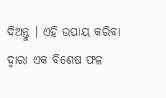ଦିଅନ୍ତୁ । ଏହି ଉପାୟ କରିବା ଦ୍ୱାରା ଏକ ବିଶେଷ ଫଳ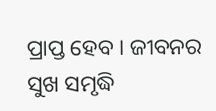ପ୍ରାପ୍ତ ହେବ । ଜୀବନର ସୁଖ ସମୃଦ୍ଧି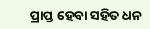ପ୍ରାପ୍ତ ହେବା ସହିତ ଧନ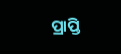ପ୍ରାପ୍ତି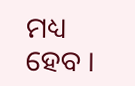ମଧ୍ୟ ହେବ ।